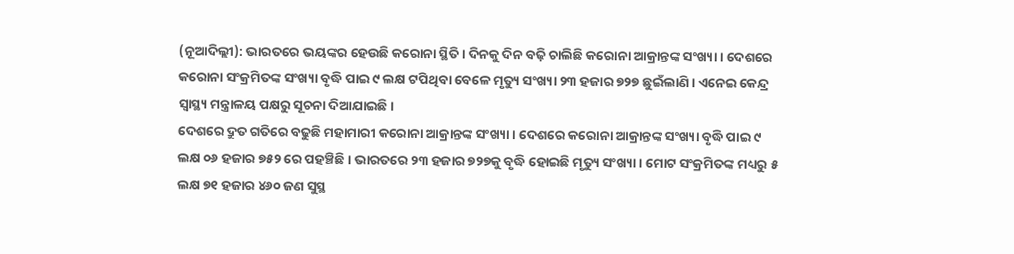(ନୂଆଦିଲ୍ଲୀ): ଭାରତରେ ଭୟଙ୍କର ହେଉଛି କରୋନା ସ୍ଥିତି। ଦିନକୁ ଦିନ ବଢ଼ି ଚାଲିଛି କରୋନା ଆକ୍ରାନ୍ତଙ୍କ ସଂଖ୍ୟା । ଦେଶରେ କରୋନା ସଂକ୍ରମିତଙ୍କ ସଂଖ୍ୟା ବୃଦ୍ଧି ପାଇ ୯ ଲକ୍ଷ ଟପିଥିବା ବେଳେ ମୃତ୍ୟୁ ସଂଖ୍ୟା ୨୩ ହଜାର ୭୨୭ ଛୁଇଁଲାଣି । ଏନେଇ କେନ୍ଦ୍ର ସ୍ୱାସ୍ଥ୍ୟ ମନ୍ତ୍ରାଳୟ ପକ୍ଷରୁ ସୂଚନା ଦିଆଯାଇଛି।
ଦେଶରେ ଦ୍ରୁତ ଗତିରେ ବଢୁଛି ମହାମାରୀ କରୋନା ଆକ୍ରାନ୍ତଙ୍କ ସଂଖ୍ୟା । ଦେଶରେ କରୋନା ଆକ୍ରାନ୍ତଙ୍କ ସଂଖ୍ୟା ବୃଦ୍ଧି ପାଇ ୯ ଲକ୍ଷ ୦୬ ହଜାର ୭୫୨ ରେ ପହଞ୍ଚିଛି । ଭାରତରେ ୨୩ ହଜାର ୭୨୭କୁ ବୃଦ୍ଧି ହୋଇଛି ମୃତ୍ୟୁ ସଂଖ୍ୟା । ମୋଟ ସଂକ୍ରମିତଙ୍କ ମଧ୍ୟରୁ ୫ ଲକ୍ଷ ୭୧ ହଜାର ୪୬୦ ଜଣ ସୁସ୍ଥ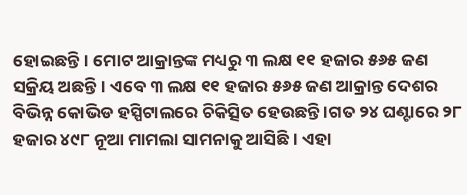ହୋଇଛନ୍ତି। ମୋଟ ଆକ୍ରାନ୍ତଙ୍କ ମଧ୍ୟରୁ ୩ ଲକ୍ଷ ୧୧ ହଜାର ୫୬୫ ଜଣ ସକ୍ରିୟ ଅଛନ୍ତି। ଏବେ ୩ ଲକ୍ଷ ୧୧ ହଜାର ୫୬୫ ଜଣ ଆକ୍ରାନ୍ତ ଦେଶର ବିଭିନ୍ନ କୋଭିଡ ହସ୍ପିଟାଲରେ ଚିକିତ୍ସିତ ହେଉଛନ୍ତି ।ଗତ ୨୪ ଘଣ୍ଟାରେ ୨୮ ହଜାର ୪୯୮ ନୂଆ ମାମଲା ସାମନାକୁ ଆସିଛି। ଏହା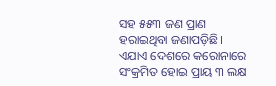ସହ ୫୫୩ ଜଣ ପ୍ରାଣ ହରାଇଥିବା ଜଣାପଡ଼ିଛି।
ଏଯାଏ ଦେଶରେ କରୋନାରେ ସଂକ୍ରମିତ ହୋଇ ପ୍ରାୟ ୩ ଲକ୍ଷ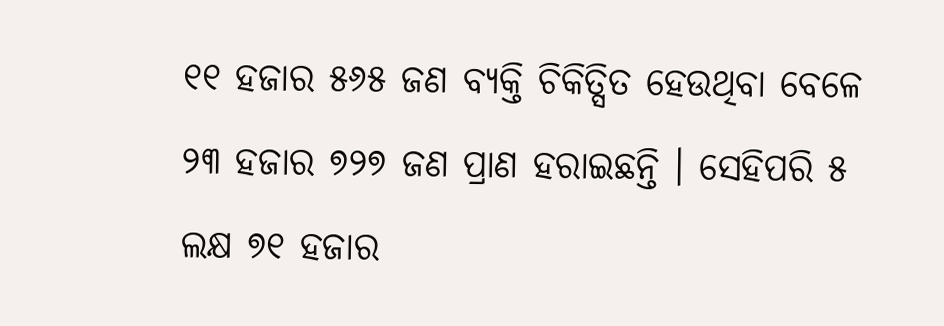୧୧ ହଜାର ୫୬୫ ଜଣ ବ୍ୟକ୍ତି ଚିକିତ୍ସିତ ହେଉଥିବା ବେଳେ ୨୩ ହଜାର ୭୨୭ ଜଣ ପ୍ରାଣ ହରାଇଛନ୍ତି । ସେହିପରି ୫ ଲକ୍ଷ ୭୧ ହଜାର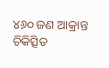୪୬୦ ଜଣ ଆକ୍ରାନ୍ତ ଚିକିତ୍ସିତ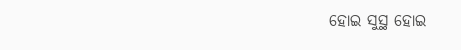ହୋଇ ସୁସ୍ଥ ହୋଇ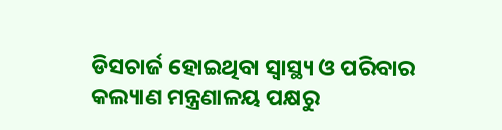ଡିସଚାର୍ଜ ହୋଇଥିବା ସ୍ୱାସ୍ଥ୍ୟ ଓ ପରିବାର କଲ୍ୟାଣ ମନ୍ତ୍ରଣାଳୟ ପକ୍ଷରୁ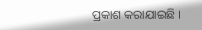ପ୍ରକାଶ କରାଯାଇଛି ।